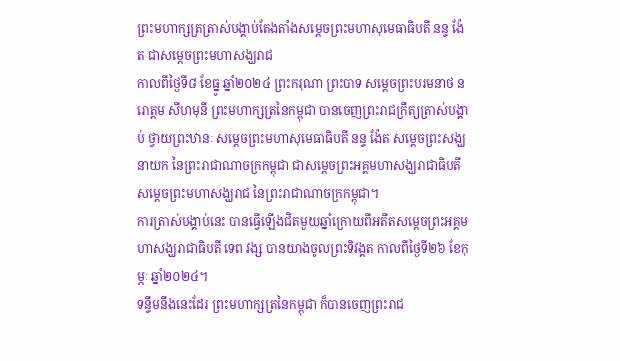ព្រះមហាក្សត្រត្រាស់បង្គាប់តែងតាំងសម្តេចព្រះមហាសុមេធាធិបតី នន្ទ ង៉ែត ជាសម្តេចព្រះមហាសង្ឃរាជ
កាលពីថ្ងៃទី៨ ខែធ្នូ ឆ្នាំ២០២៤ ព្រះករុណា ព្រះបាទ សម្តេចព្រះបរមនាថ នរោត្តម សីហមុនី ព្រះមហាក្សត្រនៃកម្ពុជា បានចេញព្រះរាជក្រឹត្យត្រាស់បង្គាប់ ថ្វាយព្រះឋានៈ សម្តេចព្រះមហាសុមេធាធិបតី នន្ទ ង៉ែត សម្តេចព្រះសង្ឃនាយក នៃព្រះរាជាណាចក្រកម្ពុជា ជាសម្តេចព្រះអគ្គមហាសង្ឃរាជាធិបតី សម្តេចព្រះមហាសង្ឃរាជ នៃព្រះរាជាណាចក្រកម្ពុជា។
ការត្រាស់បង្គាប់នេះ បានធ្វើឡើងជិតមួយឆ្នាំក្រោយពីអតីតសម្ដេចព្រះអគ្គមហាសង្ឃរាជាធិបតី ទេព វង្ស បានយាងចូលព្រះទិវង្គត កាលពីថ្ងៃទី២៦ ខែកុម្ភៈ ឆ្នាំ២០២៤។
ទន្ទឹមនឹងនេះដែរ ព្រះមហាក្សត្រនៃកម្ពុជា ក៏បានចេញព្រះរាជ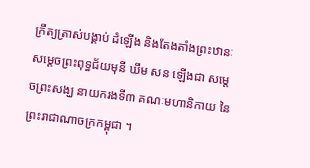ក្រឹត្យត្រាស់បង្គាប់ ដំឡើង និងតែងតាំងព្រះឋានៈ សម្តេចព្រះពុទ្ធជ័យមុនី ឃឹម សន ឡើងជា សម្តេចព្រះសង្ឃ នាយករងទី៣ គណៈមហានិកាយ នៃព្រះរាជាណាចក្រកម្ពុជា ។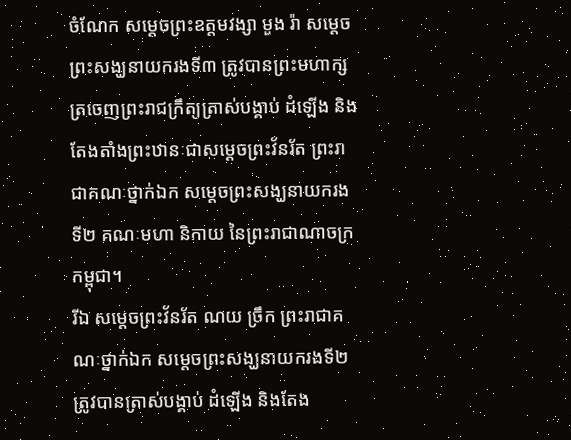ចំណែក សម្តេចព្រះឧត្តមវង្សា មួង រ៉ា សម្តេចព្រះសង្ឃនាយករងទី៣ ត្រូវបានព្រះមហាក្សត្រចេញព្រះរាជក្រឹត្យត្រាស់បង្គាប់ ដំឡើង និងតែងតាំងព្រះឋានៈជាសម្តេចព្រះវ័នរ័ត ព្រះរាជាគណៈថ្នាក់ឯក សម្តេចព្រះសង្ឃនាយករងទី២ គណៈមហា និកាយ នៃព្រះរាជាណាចក្រកម្ពុជា។
រីឯ សម្តេចព្រះវ័នរ័ត ណយ ច្រឹក ព្រះរាជាគណៈថ្នាក់ឯក សម្តេចព្រះសង្ឃនាយករងទី២ ត្រូវបានត្រាស់បង្គាប់ ដំឡើង និងតែង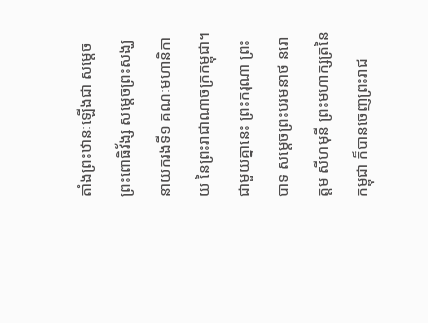តាំងព្រះឋានៈឡើងជា សម្តេចព្រះពោធិវ័ង្ស សម្តេចព្រះសង្ឃនាយករងទី១ គណៈមហានិកាយ នៃព្រះរាជាណាចក្រកម្ពុជា។
ជាមួយគ្នានេះ ព្រះករុណា ព្រះបាទ សម្តេចព្រះបរមនាថ នរោត្តម សីហមុនី ព្រះមហាក្សត្រនៃកម្ពុជា ក៏បានចេញព្រះរាជ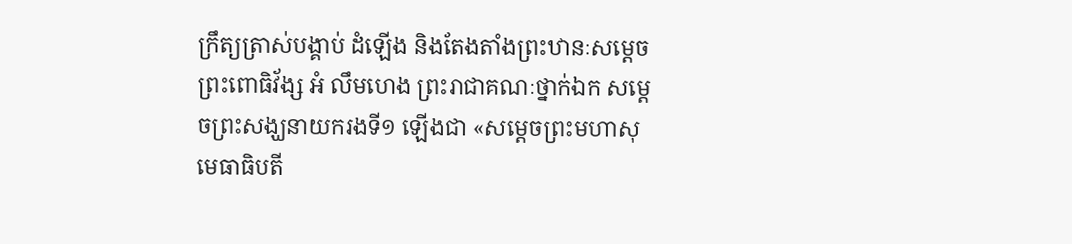ក្រឹត្យត្រាស់បង្គាប់ ដំឡើង និងតែងតាំងព្រះឋានៈសម្តេចព្រះពោធិវ័ង្ស អំ លឹមហេង ព្រះរាជាគណៈថ្នាក់ឯក សម្តេចព្រះសង្ឃនាយករងទី១ ឡើងជា «សម្តេចព្រះមហាសុមេធាធិបតី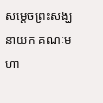សម្តេចព្រះសង្ឃនាយក គណៈមហា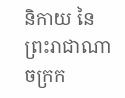និកាយ នៃព្រះរាជាណាចក្រក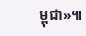ម្ពុជា»៕